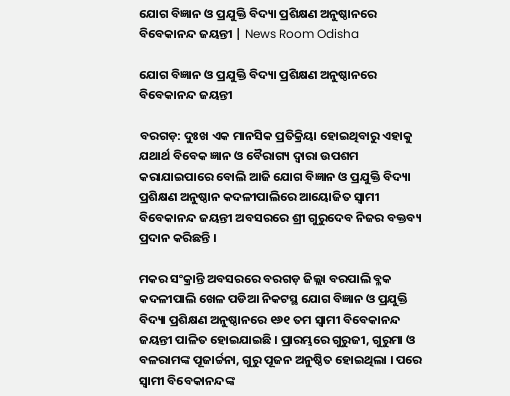ଯୋଗ ବିଜ୍ଞାନ ଓ ପ୍ରଯୁକ୍ତି ବିଦ୍ୟା ପ୍ରଶିକ୍ଷଣ ଅନୁଷ୍ଠାନରେ ବିବେକାନନ୍ଦ ଜୟନ୍ତୀ | News Room Odisha

ଯୋଗ ବିଜ୍ଞାନ ଓ ପ୍ରଯୁକ୍ତି ବିଦ୍ୟା ପ୍ରଶିକ୍ଷଣ ଅନୁଷ୍ଠାନରେ ବିବେକାନନ୍ଦ ଜୟନ୍ତୀ

ବରଗଡ଼: ଦୁଃଖ ଏକ ମାନସିକ ପ୍ରତିକ୍ରିୟା ହୋଇଥିବାରୁ ଏହାକୁ ଯଥାର୍ଥ ବିବେକ ଜ୍ଞାନ ଓ ବୈରାଗ୍ୟ ଦ୍ୱାରା ଉପଶମ କରାଯାଇପାରେ ବୋଲି ଆଜି ଯୋଗ ବିଜ୍ଞାନ ଓ ପ୍ରଯୁକ୍ତି ବିଦ୍ୟା ପ୍ରଶିକ୍ଷଣ ଅନୁଷ୍ଠାନ କଦଳୀପାଲିରେ ଆୟୋଜିତ ସ୍ୱାମୀ ବିବେକାନନ୍ଦ ଜୟନ୍ତୀ ଅବସରରେ ଶ୍ରୀ ଗୁରୁଦେବ ନିଜର ବକ୍ତବ୍ୟ ପ୍ରଦାନ କରିଛନ୍ତି ।

ମକର ସଂକ୍ରାନ୍ତି ଅବସରରେ ବରଗଡ଼ ଜିଲ୍ଲା ବରପାଲି ବ୍ଳକ କଦଳୀପାଲି ଖେଳ ପଡିଆ ନିକଟସ୍ଥ ଯୋଗ ବିଜ୍ଞାନ ଓ ପ୍ରଯୁକ୍ତି ବିଦ୍ୟା ପ୍ରଶିକ୍ଷଣ ଅନୁଷ୍ଠାନରେ ୧୬୧ ତମ ସ୍ବାମୀ ବିବେକାନନ୍ଦ ଜୟନ୍ତୀ ପାଳିତ ହୋଇଯାଇଛି । ପ୍ରାରମ୍ଭରେ ଗୁରୁଜୀ, ଗୁରୁମା ଓ ବଳରାମଙ୍କ ପୂଜାର୍ଚ୍ଚନା, ଗୁରୁ ପୂଜନ ଅନୁଷ୍ଠିତ ହୋଇଥିଲା । ପରେ ସ୍ବାମୀ ବିବେକାନନ୍ଦଙ୍କ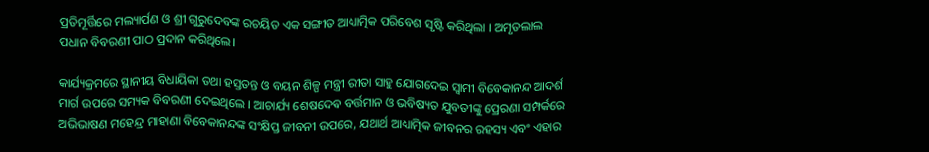ପ୍ରତିମୂର୍ତ୍ତିରେ ମଲ୍ୟାର୍ପଣ ଓ ଶ୍ରୀ ଗୁରୁଦେବଙ୍କ ରଚୟିତ ଏକ ସଙ୍ଗୀତ ଆଧ୍ୟାତ୍ମିକ ପରିବେଶ ସୃଷ୍ଟି କରିଥିଲା । ଅମୃତଲାଲ ପଧାନ ବିବରଣୀ ପାଠ ପ୍ରଦାନ କରିଥିଲେ।

କାର୍ଯ୍ୟକ୍ରମରେ ସ୍ଥାନୀୟ ବିଧାୟିକା ତଥା ହସ୍ତତନ୍ତ ଓ ବୟନ ଶିଳ୍ପ ମନ୍ତ୍ରୀ ରୀତା ସାହୁ ଯୋଗଦେଇ ସ୍ୱାମୀ ବିବେକାନନ୍ଦ ଆଦର୍ଶ ମାର୍ଗ ଉପରେ ସମ୍ୟକ ବିବରଣୀ ଦେଇଥିଲେ । ଆଚାର୍ଯ୍ୟ ଶେଷଦେଵ ବର୍ତ୍ତମାନ ଓ ଭବିଷ୍ୟତ ଯୁବତୀଙ୍କୁ ପ୍ରେରଣା ସମ୍ପର୍କରେ ଅଭିଭାଷଣ ମହେନ୍ଦ୍ର ମାହାଣା ବିବେକାନନ୍ଦଙ୍କ ସଂକ୍ଷିପ୍ତ ଜୀବନୀ ଉପରେ, ଯଥାର୍ଥ ଆଧ୍ୟାତ୍ମିକ ଜୀବନର ରହସ୍ୟ ଏବଂ ଏହାର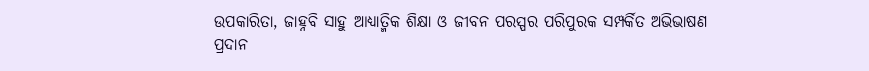ଉପକାରିତା, ଜାହ୍ନବି ସାହୁ ଆଧ୍ୟାତ୍ମିକ ଶିକ୍ଷା ଓ ଜୀବନ ପରସ୍ପର ପରିପୁରକ ସମ୍ପର୍କିତ ଅଭିଭାଷଣ ପ୍ରଦାନ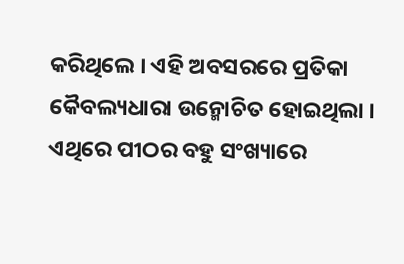କରିଥିଲେ । ଏହି ଅବସରରେ ପ୍ରତିକା କୈବଲ୍ୟଧାରା ଉନ୍ମୋଚିତ ହୋଇଥିଲା । ଏଥିରେ ପୀଠର ବହୁ ସଂଖ୍ୟାରେ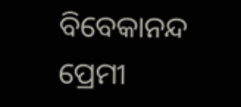ବିବେକାନନ୍ଦ ପ୍ରେମୀ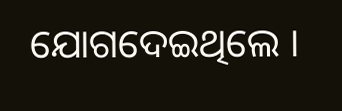ଯୋଗଦେଇଥିଲେ ।